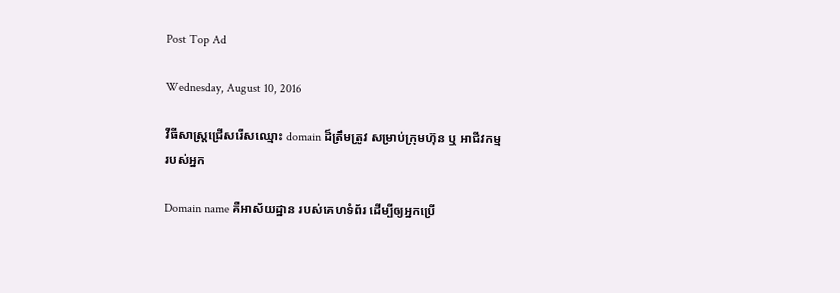Post Top Ad

Wednesday, August 10, 2016

វីធីសាស្ត្រជ្រើសរើសឈ្មោះ domain ដ៏ត្រឹមត្រូវ សម្រាប់ក្រុមហ៊ុន ឬ អាជីវកម្មរបស់អ្នក

Domain name គឺអាស័យដ្ឋាន របស់គេហទំព័រ ដើម្បីឲ្យអ្នកប្រើ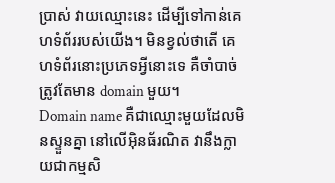ប្រាស់ វាយឈ្មោះនេះ ដើម្បីទៅកាន់គេហទំព័ររបស់យើង។ មិនខ្វល់ថាតើ គេហទំព័រនោះប្រភេទអ្វីនោះទេ គឺចាំបាច់ត្រូវតែមាន domain មួយ។
Domain name គឺជាឈ្មោះមួយដែលមិនស្ទួនគ្នា នៅលើអ៊ិនធ័រណិត វានឹងក្លាយជាកម្មសិ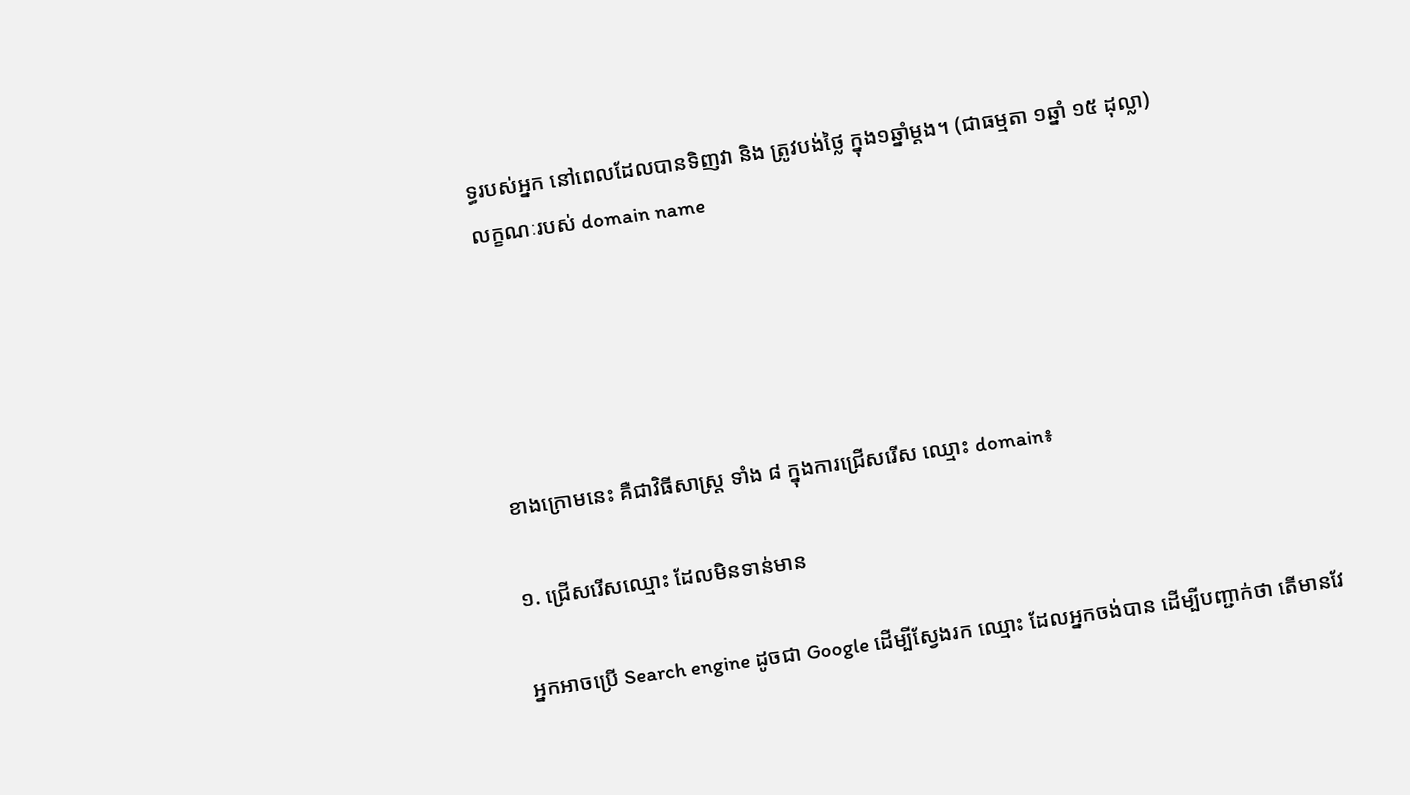ទ្ធរបស់អ្នក នៅពេលដែលបានទិញវា និង ត្រូវបង់ថ្លៃ ក្នុង១ឆ្នាំម្តង។ (ជាធម្មតា ១ឆ្នាំ ១៥ ដុល្លា)
លក្ខណៈរបស់ domain name





ខាងក្រោមនេះ គឺជាវិធីសាស្ត្រ ទាំង ៨ ក្នុងការជ្រើសរើស ឈ្មោះ domain៖

១. ជ្រើសរើសឈ្មោះ ដែលមិនទាន់មាន

អ្នកអាចប្រើ Search engine ដូចជា Google ដើម្បីស្វែងរក ឈ្មោះ ដែលអ្នកចង់បាន ដើម្បីបញ្ជាក់ថា តើមានវែ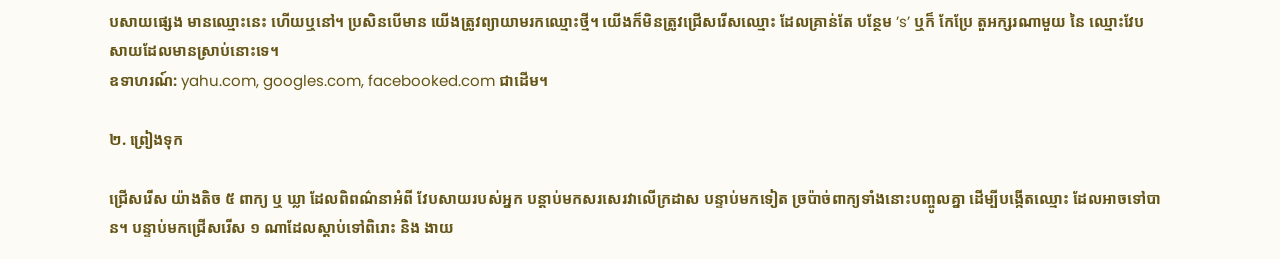បសាយផ្សេង មានឈ្មោះនេះ ហើយឬនៅ។ ប្រសិនបើមាន យើងត្រូវព្យាយាមរកឈ្មោះថ្មី។ យើងក៏មិនត្រូវជ្រើសរើសឈ្មោះ ដែលគ្រាន់តែ បន្ថែម ’s’ ឬក៏ កែប្រែ តួអក្សរណាមួយ នៃ ឈ្មោះវែបសាយដែលមានស្រាប់នោះទេ។
ឧទាហរណ៍: yahu.com, googles.com, facebooked.com ជាដើម។

២. ព្រៀងទុក

ជ្រើសរើស យ៉ាងតិច ៥ ពាក្យ ឬ ឃ្លា ដែលពិពណ៌នាអំពី វែបសាយរបស់អ្នក បន្តាប់មកសរសេរវាលើក្រដាស បន្ទាប់មកទៀត ច្រប៉ាច់ពាក្យទាំងនោះបញ្ចូលគ្នា ដើម្បីបង្កើតឈ្មោះ ដែលអាចទៅបាន។ បន្ទាប់មកជ្រើសរើស ១ ណាដែលស្តាប់ទៅពិរោះ និង ងាយ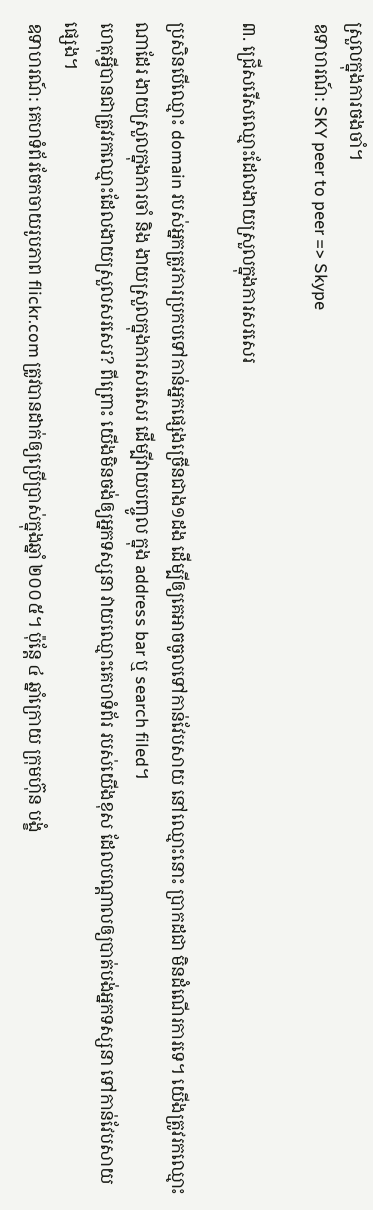ស្រួលក្នុងការចងចាំ។
ឧទាហរណ៍: SKY peer to peer => Skype

៣. ជ្រើសរើសឈ្មោះដែលងាយស្រួលក្នុងការសរសេរ

ប្រសិនបើឈ្មោះ domain របស់អ្នកត្រូវការប្រកបទៅកាន់អ្នកផ្សេងច្រើនជាង១ដង ដើម្បីឲ្យគេអាចចូលទៅកាន់វែបសាយ នៅឈ្មោះនោះ ប្រាកដជា មិនដំណើរការទេ។ យើងត្រូវរកឈ្មោះណាដែរ ងាយស្រួលក្នុងការចាំ និង ងាយស្រួលក្នុងការសរសេរ ដើម្បីវាយបញ្ចូល ក្នុង address bar ឬ search filed។
ហេតុអ្វីបានជាត្រូវរកឈ្មោះដែលងាយស្រួលសរសេរ? ពីព្រោះ យើងមិនចង់ឲ្យអ្នកទស្សនា វាយឈ្មោះគេហទំព័រ របស់យើងខុស ដែលបណ្តាលឲ្យបាត់បង់អ្នកទស្សនា ទៅកាន់វែបសាយផ្សេង។
ឧទាហរណ៍: គេហទំព័រចែកចាយរូបភាព flickr.com ត្រូវបានដាក់ឲ្យប្រើប្រាស់ក្នុងឆ្នាំ ២០០៥។ ប៉ុន្តែ ៤ ឆ្នាំក្រោយ ក្រុមហ៊ុន បង្ខំ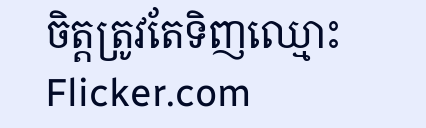ចិត្តត្រូវតែទិញឈ្មោះ Flicker.com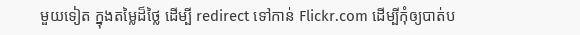មួយទៀត ក្នុងតម្លៃដ៏ថ្លៃ ដើម្បី redirect ទៅកាន់ Flickr.com ដើម្បីកុំឲ្យបាត់ប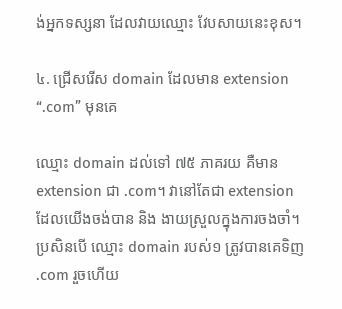ង់អ្នកទស្សនា ដែលវាយឈ្មោះ វែបសាយនេះខុស។

៤. ជ្រើសរើស domain ដែលមាន extension “.com” មុនគេ

ឈ្មោះ domain ដល់ទៅ ៧៥ ភាគរយ គឺមាន extension ជា .com។ វានៅតែជា extension ដែលយើងចង់បាន និង ងាយស្រួលក្នុងការចងចាំ។ ប្រសិនបើ ឈ្មោះ domain របស់១ ត្រូវបានគេទិញ .com រួចហើយ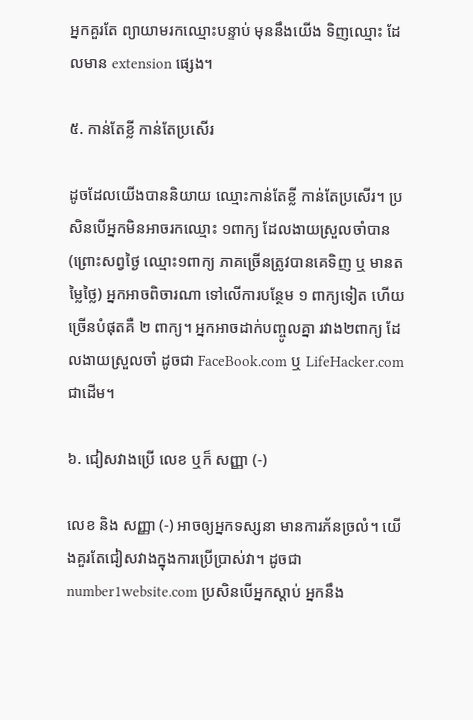អ្នកគួរតែ ព្យាយាមរកឈ្មោះបន្ទាប់ មុននឹងយើង ទិញឈ្មោះ ដែលមាន extension ផ្សេង។

៥. កាន់តែខ្លី កាន់តែប្រសើរ

ដូចដែលយើងបាននិយាយ ឈ្មោះកាន់តែខ្លី កាន់តែប្រសើរ។ ប្រសិនបើអ្នកមិនអាចរកឈ្មោះ ១ពាក្យ ដែលងាយស្រួលចាំបាន (ព្រោះសព្វថ្ងៃ ឈ្មោះ១ពាក្យ ភាគច្រើនត្រូវបានគេទិញ ឬ មានតម្លៃថ្លៃ) អ្នកអាចពិចារណា ទៅលើការបន្ថែម ១ ពាក្យទៀត ហើយច្រើនបំផុតគឺ ២ ពាក្យ។ អ្នកអាចដាក់បញ្ចូលគ្នា រវាង២ពាក្យ ដែលងាយស្រួលចាំ ដូចជា FaceBook.com ឬ LifeHacker.com ជាដើម។

៦. ជៀសវាងប្រើ លេខ ឬក៏ សញ្ញា (-)

លេខ និង សញ្ញា (-) អាចឲ្យអ្នកទស្សនា មានការភ័នច្រលំ។ យើងគួរតែជៀសវាងក្នុងការប្រើប្រាស់វា។ ដូចជា number1website.com ប្រសិនបើអ្នកស្តាប់ អ្នកនឹង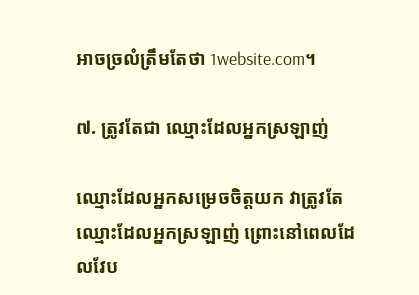អាចច្រលំត្រឹមតែថា 1website.com។

៧. ត្រូវតែជា ឈ្មោះដែលអ្នកស្រឡាញ់

ឈ្មោះដែលអ្នកសម្រេចចិត្តយក វាត្រូវតែឈ្មោះដែលអ្នកស្រឡាញ់ ព្រោះនៅពេលដែលវែប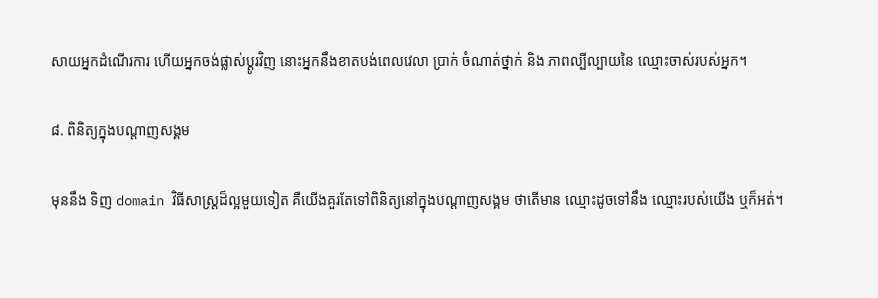សាយអ្នកដំណើរការ ហើយអ្នកចង់ផ្លាស់ប្តូរវិញ នោះអ្នកនឹងខាតបង់ពេលវេលា ប្រាក់ ចំណាត់ថ្នាក់ និង ភាពល្បីល្បាយនៃ ឈ្មោះចាស់របស់អ្នក។

៨. ពិនិត្យក្នុងបណ្ដាញសង្គម

មុននឹង ទិញ domain វិធីសាស្ត្រដ៏ល្អមួយទៀត គឺយើងគួរតែទៅពិនិត្យនៅក្នុងបណ្ដាញសង្គម ថាតើមាន ឈ្មោះដូចទៅនឹង ឈ្មោះរបស់យើង ឬក៏អត់។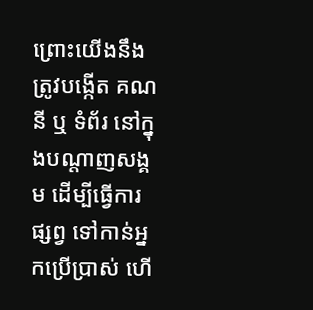ព្រោះយើងនឹងត្រូវបង្កើត គណនី ឬ ទំព័រ នៅក្នុងបណ្តាញសង្គម ដើម្បីធ្វើការផ្សព្វ ទៅកាន់អ្នកប្រើប្រាស់ ហើ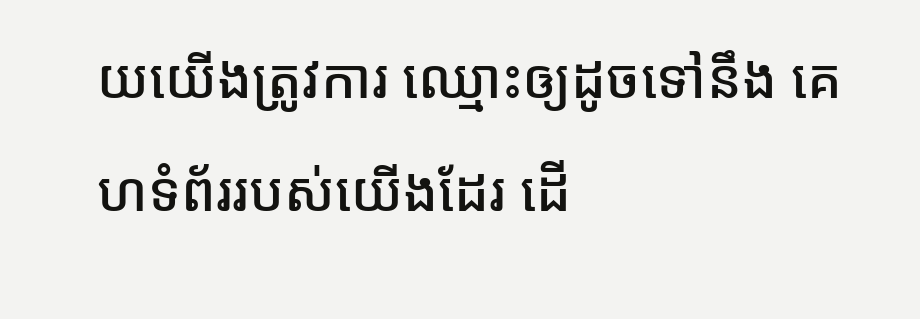យយើងត្រូវការ ឈ្មោះឲ្យដូចទៅនឹង គេហទំព័ររបស់យើងដែរ ដើ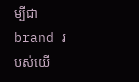ម្បីជា brand របស់យើ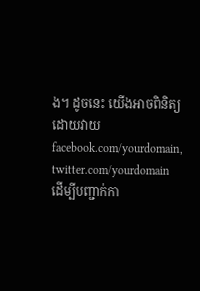ង។ ដូចនេះ យើងអាចពិនិត្យដោយវាយ facebook.com/yourdomain, twitter.com/yourdomain ដើម្បីបញ្ជាក់កា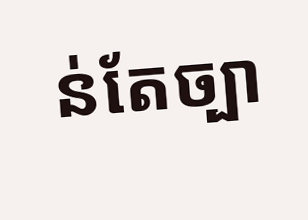ន់តែច្បា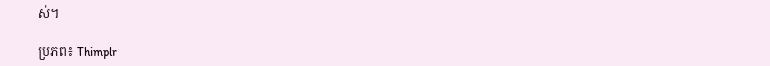ស់។

ប្រភព៖ Thimplr